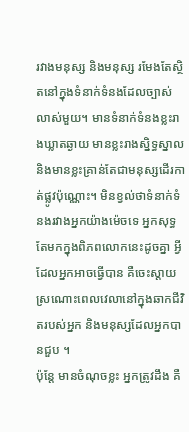រវាងមនុស្ស និងមនុស្ស រមែងតែស្ថិតនៅក្នុងទំនាក់ទំនងដែលច្បាស់លាស់មួយ។ មានទំនាក់ទំនងខ្លះរាងឃ្លាតឆ្ងាយ មានខ្លះរាងស្និទ្ធស្នាល និងមានខ្លះគ្រាន់តែជាមនុស្សដើរកាត់ផ្លូវប៉ុណ្ណោះ។ មិនខ្វល់ថាទំនាក់ទំនងរវាងអ្នកយ៉ាងម៉េចទេ អ្នកសុទ្ធតែមកក្នុងពិភពលោកនេះដូចគ្នា អ្វីដែលអ្នកអាចធ្វើបាន គឺចេះស្តាយស្រណោះពេលវេលានៅក្នុងឆាកជីវិតរបស់អ្នក និងមនុស្សដែលអ្នកបានជួប ។
ប៉ុន្តែ មានចំណុចខ្លះ អ្នកត្រូវដឹង គឺ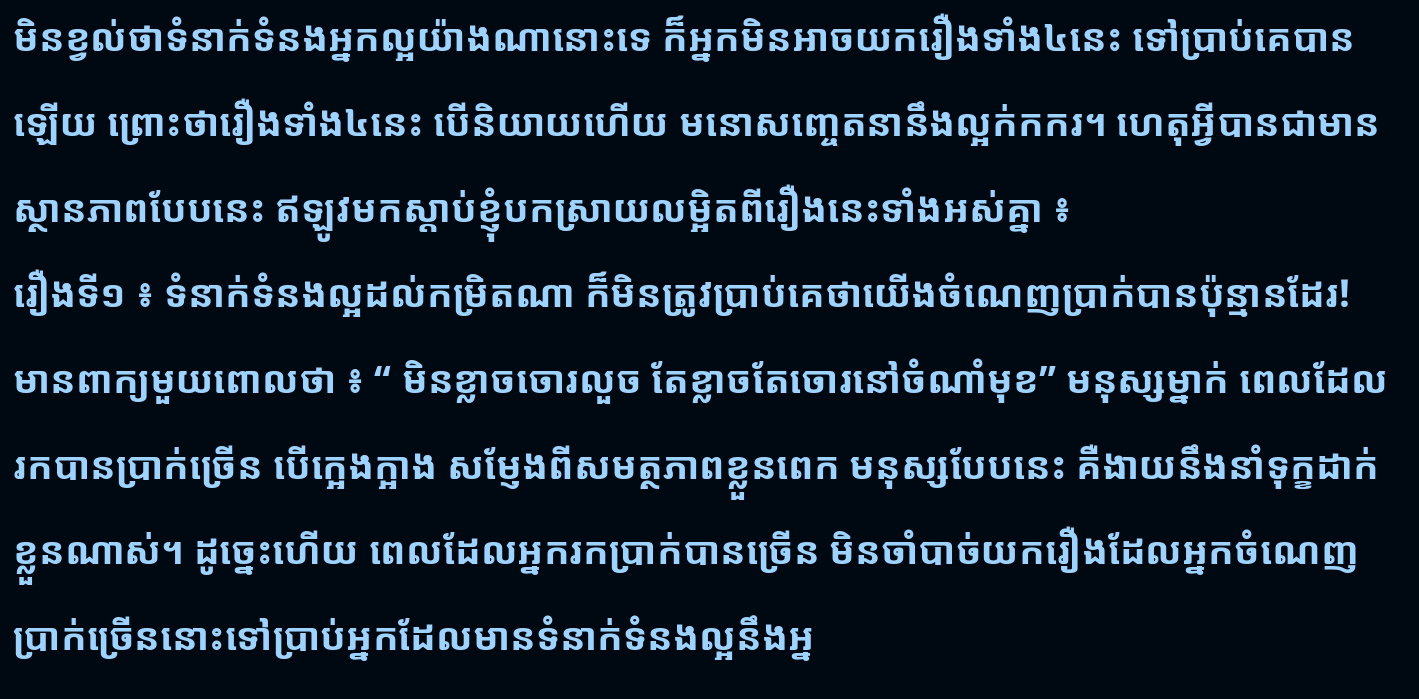មិនខ្វល់ថាទំនាក់ទំនងអ្នកល្អយ៉ាងណានោះទេ ក៏អ្នកមិនអាចយករឿងទាំង៤នេះ ទៅប្រាប់គេបានឡើយ ព្រោះថារឿងទាំង៤នេះ បើនិយាយហើយ មនោសញ្ចេតនានឹងល្អក់កករ។ ហេតុអ្វីបានជាមានស្ថានភាពបែបនេះ ឥឡូវមកស្តាប់ខ្ញុំបកស្រាយលម្អិតពីរឿងនេះទាំងអស់គ្នា ៖
រឿងទី១ ៖ ទំនាក់ទំនងល្អដល់កម្រិតណា ក៏មិនត្រូវប្រាប់គេថាយើងចំណេញប្រាក់បានប៉ុន្មានដែរ!
មានពាក្យមួយពោលថា ៖ “ មិនខ្លាចចោរលួច តែខ្លាចតែចោរនៅចំណាំមុខ” មនុស្សម្នាក់ ពេលដែលរកបានប្រាក់ច្រើន បើក្អេងក្អាង សម្ញែងពីសមត្ថភាពខ្លួនពេក មនុស្សបែបនេះ គឺងាយនឹងនាំទុក្ខដាក់ខ្លួនណាស់។ ដូច្នេះហើយ ពេលដែលអ្នករកប្រាក់បានច្រើន មិនចាំបាច់យករឿងដែលអ្នកចំណេញប្រាក់ច្រើននោះទៅប្រាប់អ្នកដែលមានទំនាក់ទំនងល្អនឹងអ្ន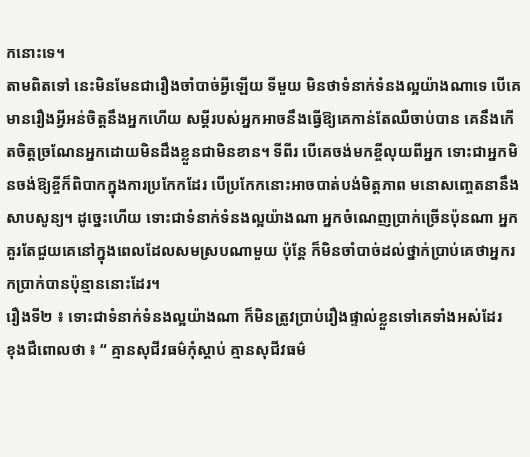កនោះទេ។
តាមពិតទៅ នេះមិនមែនជារឿងចាំបាច់អ្វីឡើយ ទីមួយ មិនថាទំនាក់ទំនងល្អយ៉ាងណាទេ បើគេមានរឿងអ្វីអន់ចិត្តនឹងអ្នកហើយ សម្ដីរបស់អ្នកអាចនឹងធ្វើឱ្យគេកាន់តែឈឺចាប់បាន គេនឹងកើតចិត្តច្រណែនអ្នកដោយមិនដឹងខ្លួនជាមិនខាន។ ទីពីរ បើគេចង់មកខ្ចីលុយពីអ្នក ទោះជាអ្នកមិនចង់ឱ្យខ្ចីក៏ពិបាកក្នុងការប្រកែកដែរ បើប្រកែកនោះអាចបាត់បង់មិត្តភាព មនោសញ្ចេតនានឹងសាបសូន្យ។ ដូច្នេះហើយ ទោះជាទំនាក់ទំនងល្អយ៉ាងណា អ្នកចំណេញប្រាក់ច្រើនប៉ុនណា អ្នកគួរតែជួយគេនៅក្នុងពេលដែលសមស្របណាមួយ ប៉ុន្តែ ក៏មិនចាំបាច់ដល់ថ្នាក់ប្រាប់គេថាអ្នករកប្រាក់បានប៉ុន្មាននោះដែរ។
រឿងទី២ ៖ ទោះជាទំនាក់ទំនងល្អយ៉ាងណា ក៏មិនត្រូវប្រាប់រឿងផ្ទាល់ខ្លួនទៅគេទាំងអស់ដែរ
ខុងជឺពោលថា ៖ “ គ្មានសុជីវធម៌កុំស្តាប់ គ្មានសុជីវធម៌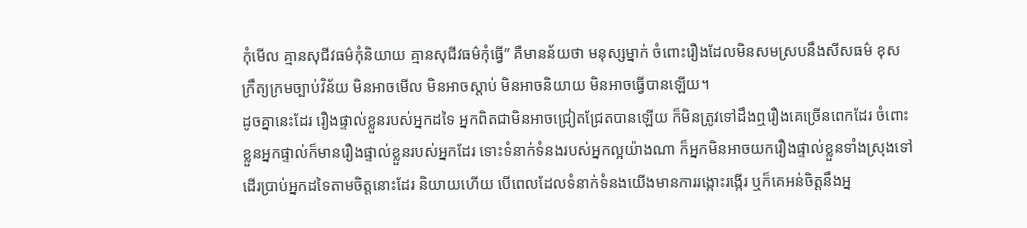កុំមើល គ្មានសុជីវធម៌កុំនិយាយ គ្មានសុជីវធម៌កុំធ្វើ” គឺមានន័យថា មនុស្សម្នាក់ ចំពោះរឿងដែលមិនសមស្របនឹងសីសធម៌ ខុសក្រឹត្យក្រមច្បាប់វិន័យ មិនអាចមើល មិនអាចស្តាប់ មិនអាចនិយាយ មិនអាចធ្វើបានឡើយ។
ដូចគ្នានេះដែរ រឿងផ្ទាល់ខ្លួនរបស់អ្នកដទៃ អ្នកពិតជាមិនអាចជ្រៀតជ្រែតបានឡើយ ក៏មិនត្រូវទៅដឹងឮរឿងគេច្រើនពេកដែរ ចំពោះខ្លួនអ្នកផ្ទាល់ក៏មានរឿងផ្ទាល់ខ្លួនរបស់អ្នកដែរ ទោះទំនាក់ទំនងរបស់អ្នកល្អយ៉ាងណា ក៏អ្នកមិនអាចយករឿងផ្ទាល់ខ្លួនទាំងស្រុងទៅដើរប្រាប់អ្នកដទៃតាមចិត្តនោះដែរ និយាយហើយ បើពេលដែលទំនាក់ទំនងយើងមានការរង្កោះរង្កើរ ឬក៏គេអន់ចិត្តនឹងអ្ន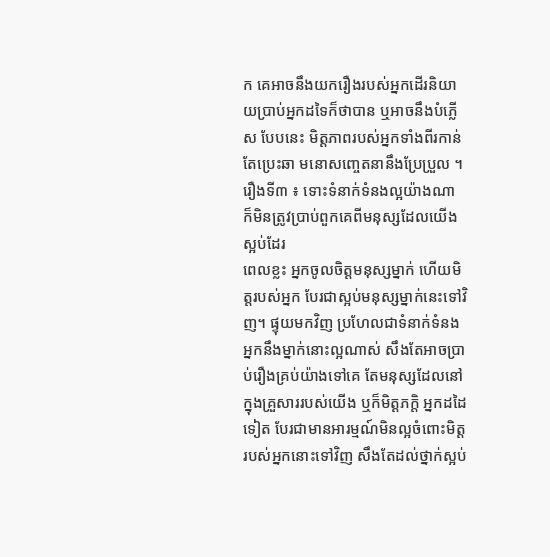ក គេអាចនឹងយករឿងរបស់អ្នកដើរនិយាយប្រាប់អ្នកដទៃក៏ថាបាន ឬអាចនឹងបំភ្លើស បែបនេះ មិត្តភាពរបស់អ្នកទាំងពីរកាន់តែប្រេះឆា មនោសញ្ចេតនានឹងប្រែប្រួល ។
រឿងទី៣ ៖ ទោះទំនាក់ទំនងល្អយ៉ាងណា ក៏មិនត្រូវប្រាប់ពួកគេពីមនុស្សដែលយើងស្អប់ដែរ
ពេលខ្លះ អ្នកចូលចិត្តមនុស្សម្នាក់ ហើយមិត្តរបស់អ្នក បែរជាស្អប់មនុស្សម្នាក់នេះទៅវិញ។ ផ្ទុយមកវិញ ប្រហែលជាទំនាក់ទំនងអ្នកនឹងម្នាក់នោះល្អណាស់ សឹងតែអាចប្រាប់រឿងគ្រប់យ៉ាងទៅគេ តែមនុស្សដែលនៅក្នុងគ្រួសាររបស់យើង ឬក៏មិត្តភក្តិ អ្នកដដៃទៀត បែរជាមានអារម្មណ៍មិនល្អចំពោះមិត្តរបស់អ្នកនោះទៅវិញ សឹងតែដល់ថ្នាក់ស្អប់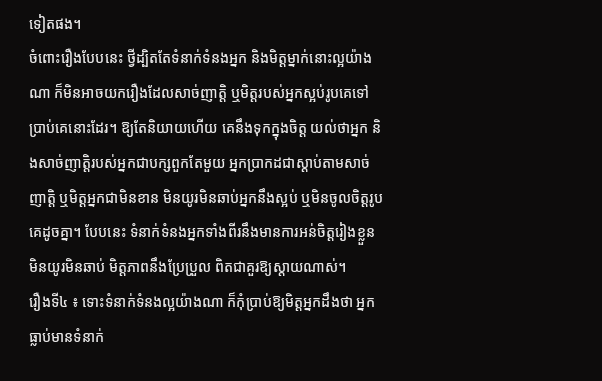ទៀតផង។
ចំពោះរឿងបែបនេះ ថ្វីដ្បិតតែទំនាក់ទំនងអ្នក និងមិត្តម្នាក់នោះល្អយ៉ាងណា ក៏មិនអាចយករឿងដែលសាច់ញាត្តិ ឬមិត្តរបស់អ្នកស្អប់រូបគេទៅប្រាប់គេនោះដែរ។ ឱ្យតែនិយាយហើយ គេនឹងទុកក្នុងចិត្ត យល់ថាអ្នក និងសាច់ញាត្តិរបស់អ្នកជាបក្សពួកតែមួយ អ្នកប្រាកដជាស្តាប់តាមសាច់ញាត្តិ ឬមិត្តអ្នកជាមិនខាន មិនយូរមិនឆាប់អ្នកនឹងស្អប់ ឬមិនចូលចិត្តរូបគេដូចគ្នា។ បែបនេះ ទំនាក់ទំនងអ្នកទាំងពីរនឹងមានការអន់ចិត្តរៀងខ្លួន មិនយូរមិនឆាប់ មិត្តភាពនឹងប្រែប្រួល ពិតជាគួរឱ្យស្តាយណាស់។
រឿងទី៤ ៖ ទោះទំនាក់ទំនងល្អយ៉ាងណា ក៏កុំប្រាប់ឱ្យមិត្តអ្នកដឹងថា អ្នកធ្លាប់មានទំនាក់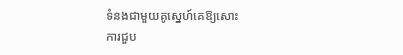ទំនងជាមួយគូស្នេហ៍គេឱ្យសោះ
ការជួប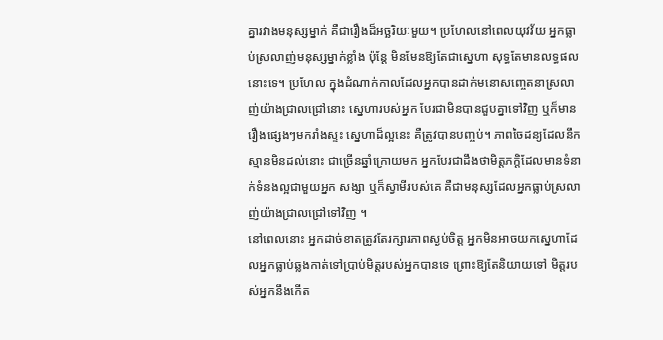គ្នារវាងមនុស្សម្នាក់ គឺជារឿងដ៏អច្ឆរិយៈមួយ។ ប្រហែលនៅពេលយុវវ័យ អ្នកធ្លាប់ស្រលាញ់មនុស្សម្នាក់ខ្លាំង ប៉ុន្តែ មិនមែនឱ្យតែជាស្នេហា សុទ្ធតែមានលទ្ធផលនោះទេ។ ប្រហែល ក្នុងដំណាក់កាលដែលអ្នកបានដាក់មនោសញ្ចេតនាស្រលាញ់យ៉ាងជ្រាលជ្រៅនោះ ស្នេហារបស់អ្នក បែរជាមិនបានជួបគ្នាទៅវិញ ឬក៏មានរឿងផ្សេងៗមករាំងស្ទះ ស្នេហាដ៏ល្អនេះ គឺត្រូវបានបញ្ចប់។ ភាពចៃដន្យដែលនឹកស្មានមិនដល់នោះ ជាច្រើនឆ្នាំក្រោយមក អ្នកបែរជាដឹងថាមិត្តភក្តិដែលមានទំនាក់ទំនងល្អជាមួយអ្នក សង្សា ឬក៏ស្វាមីរបស់គេ គឺជាមនុស្សដែលអ្នកធ្លាប់ស្រលាញ់យ៉ាងជ្រាលជ្រៅទៅវិញ ។
នៅពេលនោះ អ្នកដាច់ខាតត្រូវតែរក្សារភាពស្ងប់ចិត្ត អ្នកមិនអាចយកស្នេហាដែលអ្នកធ្លាប់ឆ្លងកាត់ទៅប្រាប់មិត្តរបស់អ្នកបានទេ ព្រោះឱ្យតែនិយាយទៅ មិត្តរបស់អ្នកនឹងកើត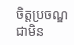ចិត្តប្រចណ្ឌជាមិន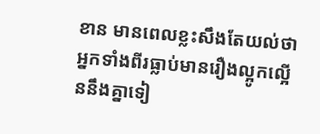ខាន មានពេលខ្លះសឹងតែយល់ថាអ្នកទាំងពីរធ្លាប់មានរឿងល្អូកល្អើននឹងគ្នាទៀ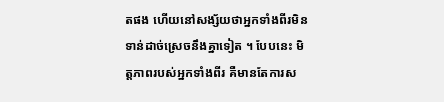តផង ហើយនៅសង្ស័យថាអ្នកទាំងពីរមិនទាន់ដាច់ស្រេចនឹងគ្នាទៀត ។ បែបនេះ មិត្តភាពរបស់អ្នកទាំងពីរ គឺមានតែការស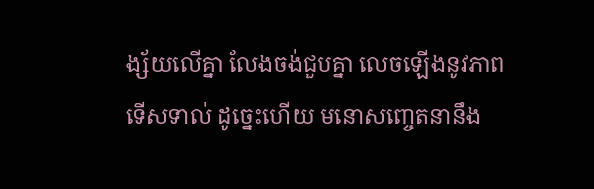ង្ស័យលើគ្នា លែងចង់ជួបគ្នា លេចឡើងនូវភាពទើសទាល់ ដូច្នេះហើយ មនោសញ្ចេតនានឹង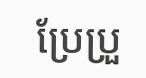ប្រែប្រួ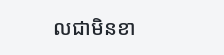លជាមិនខា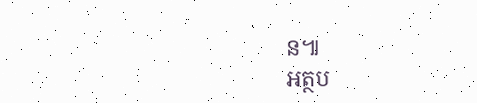ន៕
អត្ថប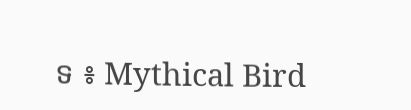ទ ៖ Mythical Bird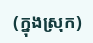(ក្នុងស្រុក)